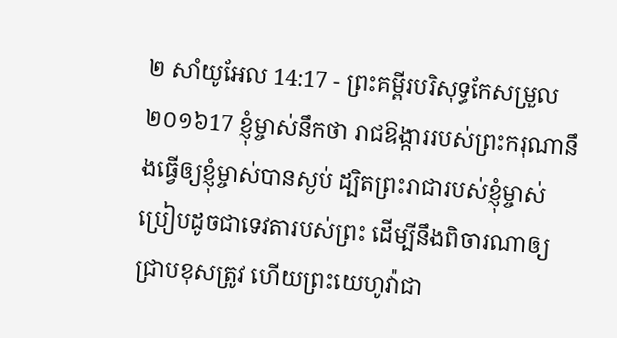២ សាំយូអែល 14:17 - ព្រះគម្ពីរបរិសុទ្ធកែសម្រួល ២០១៦17 ខ្ញុំម្ចាស់នឹកថា រាជឱង្ការរបស់ព្រះករុណានឹងធ្វើឲ្យខ្ញុំម្ចាស់បានស្ងប់ ដ្បិតព្រះរាជារបស់ខ្ញុំម្ចាស់ ប្រៀបដូចជាទេវតារបស់ព្រះ ដើម្បីនឹងពិចារណាឲ្យជ្រាបខុសត្រូវ ហើយព្រះយេហូវ៉ាជា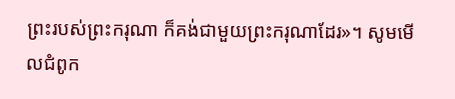ព្រះរបស់ព្រះករុណា ក៏គង់ជាមួយព្រះករុណាដែរ»។ សូមមើលជំពូក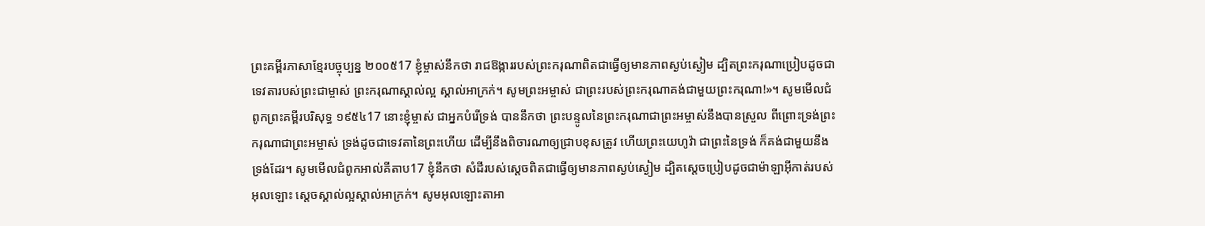ព្រះគម្ពីរភាសាខ្មែរបច្ចុប្បន្ន ២០០៥17 ខ្ញុំម្ចាស់នឹកថា រាជឱង្ការរបស់ព្រះករុណាពិតជាធ្វើឲ្យមានភាពស្ងប់ស្ងៀម ដ្បិតព្រះករុណាប្រៀបដូចជាទេវតារបស់ព្រះជាម្ចាស់ ព្រះករុណាស្គាល់ល្អ ស្គាល់អាក្រក់។ សូមព្រះអម្ចាស់ ជាព្រះរបស់ព្រះករុណាគង់ជាមួយព្រះករុណា!»។ សូមមើលជំពូកព្រះគម្ពីរបរិសុទ្ធ ១៩៥៤17 នោះខ្ញុំម្ចាស់ ជាអ្នកបំរើទ្រង់ បាននឹកថា ព្រះបន្ទូលនៃព្រះករុណាជាព្រះអម្ចាស់នឹងបានស្រួល ពីព្រោះទ្រង់ព្រះករុណាជាព្រះអម្ចាស់ ទ្រង់ដូចជាទេវតានៃព្រះហើយ ដើម្បីនឹងពិចារណាឲ្យជ្រាបខុសត្រូវ ហើយព្រះយេហូវ៉ា ជាព្រះនៃទ្រង់ ក៏គង់ជាមួយនឹងទ្រង់ដែរ។ សូមមើលជំពូកអាល់គីតាប17 ខ្ញុំនឹកថា សំដីរបស់ស្តេចពិតជាធ្វើឲ្យមានភាពស្ងប់ស្ងៀម ដ្បិតស្តេចប្រៀបដូចជាម៉ាឡាអ៊ីកាត់របស់អុលឡោះ ស្តេចស្គាល់ល្អស្គាល់អាក្រក់។ សូមអុលឡោះតាអា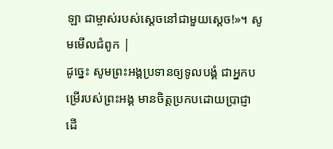ឡា ជាម្ចាស់របស់ស្តេចនៅជាមួយស្តេច!»។ សូមមើលជំពូក |
ដូច្នេះ សូមព្រះអង្គប្រទានឲ្យទូលបង្គំ ជាអ្នកបម្រើរបស់ព្រះអង្គ មានចិត្តប្រកបដោយប្រាជ្ញា ដើ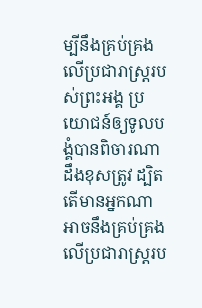ម្បីនឹងគ្រប់គ្រងលើប្រជារាស្ត្ររបស់ព្រះអង្គ ប្រយោជន៍ឲ្យទូលបង្គំបានពិចារណាដឹងខុសត្រូវ ដ្បិតតើមានអ្នកណាអាចនឹងគ្រប់គ្រងលើប្រជារាស្ត្ររប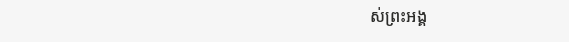ស់ព្រះអង្គ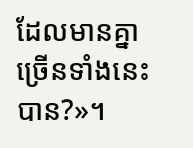ដែលមានគ្នាច្រើនទាំងនេះបាន?»។